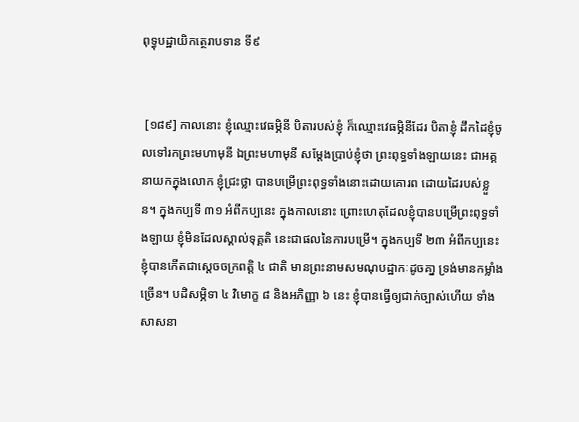ពុទ្ធុបដ្ឋាយិកត្ថេរាបទាន ទី៩


 [១៨៩] កាលនោះ ខ្ញុំឈ្មោះវេធម្ភិនី បិតារបស់ខ្ញុំ ក៏ឈ្មោះវេធម្ភិនីដែរ បិតាខ្ញុំ ដឹកដៃខ្ញុំចូលទៅរកព្រះមហាមុនី ឯព្រះមហាមុនី សម្តែងប្រាប់ខ្ញុំថា ព្រះពុទ្ធទាំងឡាយនេះ ជាអគ្គនាយកក្នុងលោក ខ្ញុំជ្រះថ្លា បានបម្រើព្រះពុទ្ធទាំងនោះដោយគោរព ដោយដៃរបស់ខ្លួន។ ក្នុងកប្បទី ៣១ អំពីកប្បនេះ ក្នុងកាលនោះ ព្រោះហេតុដែលខ្ញុំបានបម្រើព្រះពុទ្ធទាំងឡាយ ខ្ញុំមិនដែលស្គាល់ទុគ្គតិ នេះជាផលនៃការបម្រើ។ ក្នុងកប្បទី ២៣ អំពីកប្បនេះ ខ្ញុំបានកើតជាស្តេចចក្រពត្តិ ៤ ជាតិ មានព្រះនាមសមណុបដ្ឋាកៈដូចគា្ន ទ្រង់មានកម្លាំងច្រើន។ បដិសម្ភិទា ៤ វិមោក្ខ ៨ និងអភិញ្ញា ៦ នេះ ខ្ញុំបានធ្វើឲ្យជាក់ច្បាស់ហើយ ទាំងសាសនា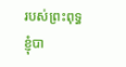របស់ព្រះពុទ្ធ ខ្ញុំបា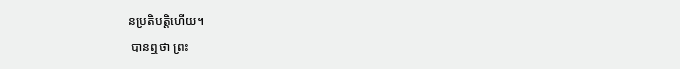នប្រតិបត្តិហើយ។
 បានឮថា ព្រះ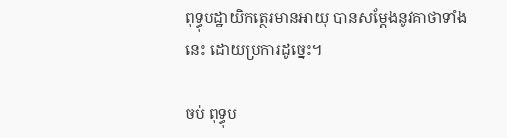ពុទ្ធុបដ្ឋាយិកត្ថេរមានអាយុ បានសម្តែងនូវគាថាទាំងនេះ ដោយប្រការដូច្នេះ។

ចប់ ពុទ្ធុប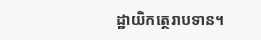ដ្ឋាយិកត្ថេរាបទាន។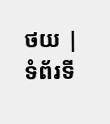ថយ | ទំព័រទី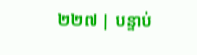២២៧ | បន្ទាប់